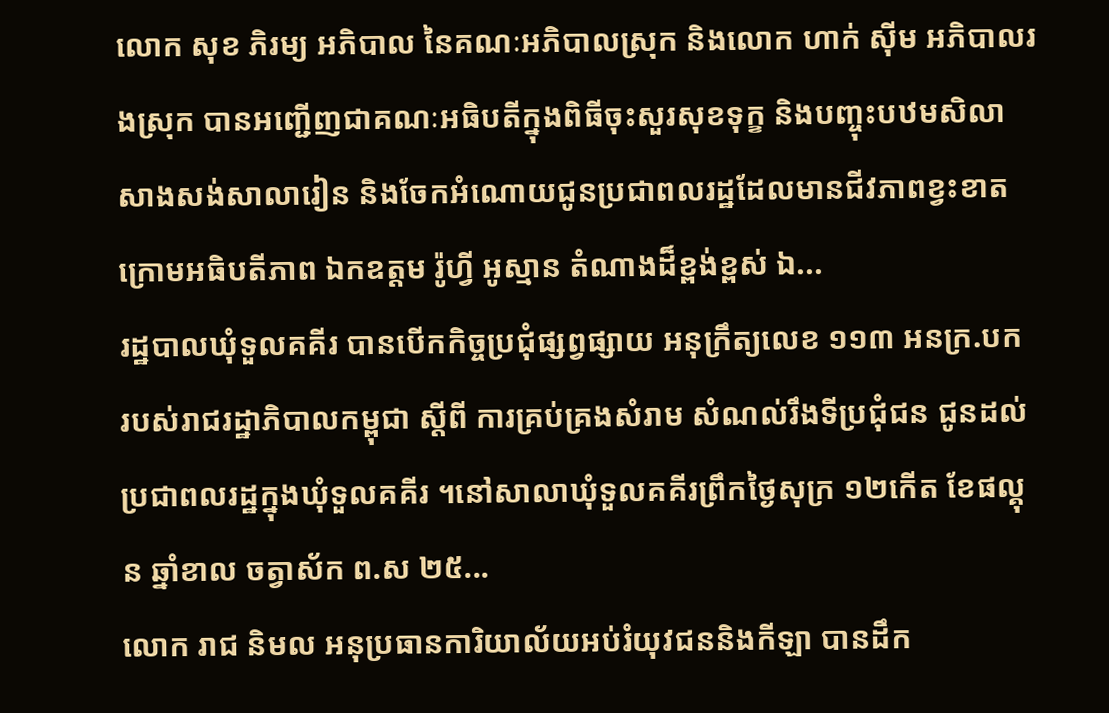លោក សុខ ភិរម្យ អភិបាល នៃគណៈអភិបាលស្រុក និងលោក ហាក់ ស៊ីម អភិបាលរងស្រុក បានអញ្ជើញជាគណៈអធិបតីក្នុងពិធីចុះសួរសុខទុក្ខ និងបញ្ចុះបឋមសិលាសាងសង់សាលារៀន និងចែកអំណោយជូនប្រជាពលរដ្ឋដែលមានជីវភាពខ្វះខាត ក្រោមអធិបតីភាព ឯកឧត្តម រ៉ូហ្វី អូស្មាន តំណាងដ៏ខ្ពង់ខ្ពស់ ឯ...
រដ្ឋបាលឃុំទួលគគីរ បានបើកកិច្ចប្រជុំផ្សព្វផ្សាយ អនុក្រឹត្យលេខ ១១៣ អនក្រ.បក របស់រាជរដ្ឋាភិបាលកម្ពុជា ស្តីពី ការគ្រប់គ្រងសំរាម សំណល់រឹងទីប្រជុំជន ជូនដល់ប្រជាពលរដ្ឋក្នុងឃុំទួលគគីរ ។នៅសាលាឃុំទួលគគីរព្រឹកថ្ងៃសុក្រ ១២កើត ខែផល្គុន ឆ្នាំខាល ចត្វាស័ក ព.ស ២៥...
លោក រាជ និមល អនុប្រធានការិយាល័យអប់រំយុវជននិងកីឡា បានដឹក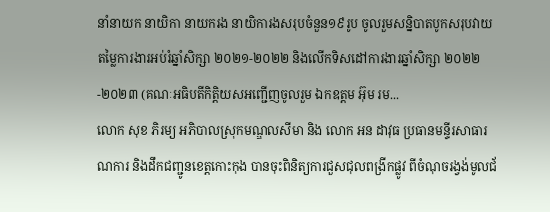នាំនាយក នាយិកា នាយករង នាយិការងសរុបចំនួន១៩រូប ចូលរួមសន្និបាតបូកសរុបវាយតម្លៃការងារអប់រំឆ្នាំសិក្សា ២០២១-២០២២ និងលើកទិសដៅការងារឆ្នាំសិក្សា ២០២២-២០២៣ (គណៈអធិបតីកិត្តិយសអញ្ជើញចូលរួម ឯកឧត្តម អ៊ុម រម...
លោក សុខ ភិរម្យ អភិបាលស្រុកមណ្ឌលសីមា និង លោក អន ដាវុធ ប្រធានមន្ទីរសាធារណការ និងដឹកជញ្ជូនខេត្តកោះកុង បានចុះពិនិត្យការជួសជុលពង្រីកផ្លូវ ពីចំណុចរង្វង់មូលជ័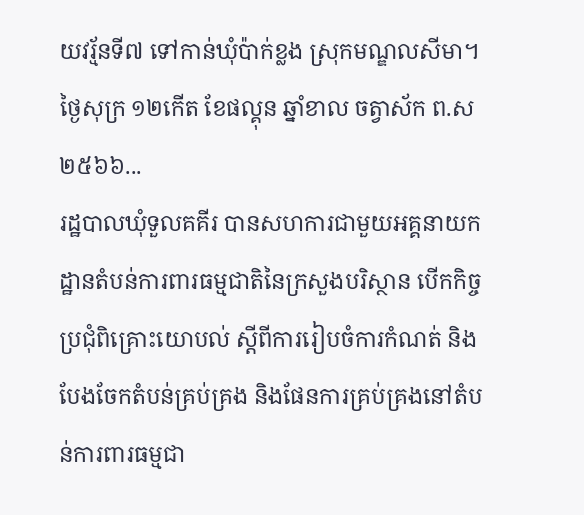យវរ្ម័នទី៧ ទៅកាន់ឃុំប៉ាក់ខ្លង ស្រុកមណ្ឌលសីមា។ថ្ងៃសុក្រ ១២កើត ខែផល្គុន ឆ្នាំខាល ចត្វាស័ក ព.ស ២៥៦៦...
រដ្ឋបាលឃុំទួលគគីរ បានសហការជាមួយអគ្គនាយកដ្ឋានតំបន់ការពារធម្មជាតិនៃក្រសួងបរិស្ថាន បើកកិច្ចប្រជុំពិគ្រោះយោបល់ ស្តីពីការរៀបចំការកំណត់ និងបែងចែកតំបន់គ្រប់គ្រង និងផែនការគ្រប់គ្រងនៅតំបន់ការពារធម្មជា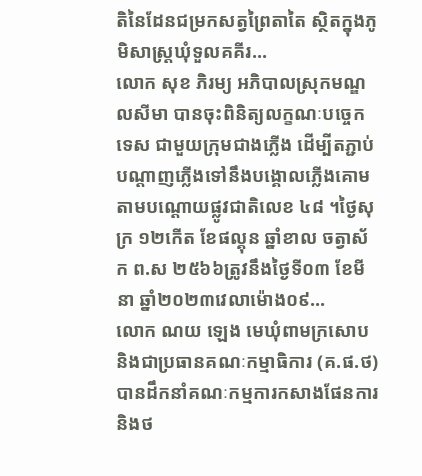តិនៃដែនជម្រកសត្វព្រៃតាតៃ ស្ថិតក្នុងភូមិសាស្ត្រឃុំទួលគគីរ...
លោក សុខ ភិរម្យ អភិបាលស្រុកមណ្ឌលសីមា បានចុះពិនិត្យលក្ខណៈបច្ចេកទេស ជាមួយក្រុមជាងភ្លើង ដើម្បីតភ្ជាប់បណ្ដាញភ្លើងទៅនឹងបង្គោលភ្លើងគោមតាមបណ្ដោយផ្លូវជាតិលេខ ៤៨ ។ថ្ងៃសុក្រ ១២កើត ខែផល្គុន ឆ្នាំខាល ចត្វាស័ក ព.ស ២៥៦៦ត្រូវនឹងថ្ងៃទី០៣ ខែមីនា ឆ្នាំ២០២៣វេលាម៉ោង០៩...
លោក ណយ ឡេង មេឃុំពាមក្រសោប និងជាប្រធានគណៈកម្មាធិការ (គ.ផ.ថ) បានដឹកនាំគណៈកម្មការកសាងផែនការ និងថ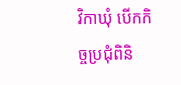វិកាឃុំ បើកកិច្ចប្រជុំពិនិ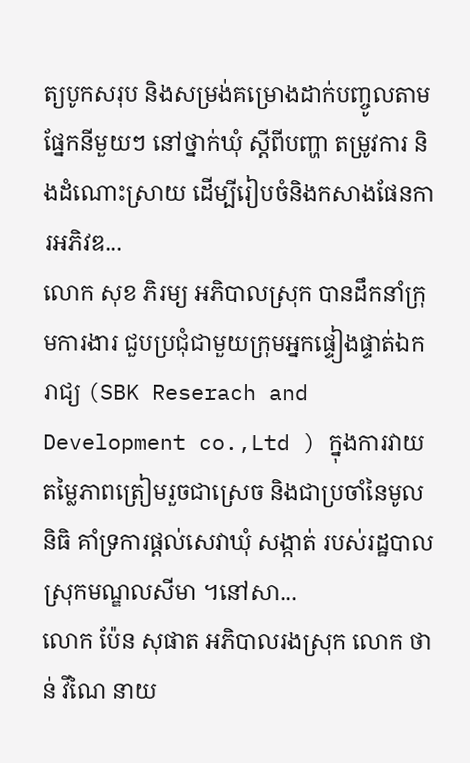ត្យបូកសរុប និងសម្រង់គម្រោងដាក់បញ្ចូលតាមផ្នែកនីមួយៗ នៅថ្នាក់ឃុំ ស្តីពីបញ្ហា តម្រូវការ និងដំណោះស្រាយ ដើម្បីរៀបចំនិងកសាងផែនការអភិវឌ...
លោក សុខ ភិរម្យ អភិបាលស្រុក បានដឹកនាំក្រុមការងារ ជួបប្រជុំជាមួយក្រុមអ្នកផ្ទៀងផ្ទាត់ឯករាជ្យ (SBK Reserach and Development co.,Ltd ) ក្នុងការវាយតម្លៃភាពត្រៀមរួចជាស្រេច និងជាប្រចាំនៃមូលនិធិ គាំទ្រការផ្ដល់សេវាឃុំ សង្កាត់ របស់រដ្ឋបាលស្រុកមណ្ឌលសីមា ។នៅសា...
លោក ប៉ែន សុផាត អភិបាលរងស្រុក លោក ថាន់ វីណៃ នាយ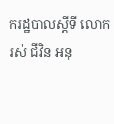ករដ្ឋបាលស្ដីទី លោក រស់ ជីវិន អនុ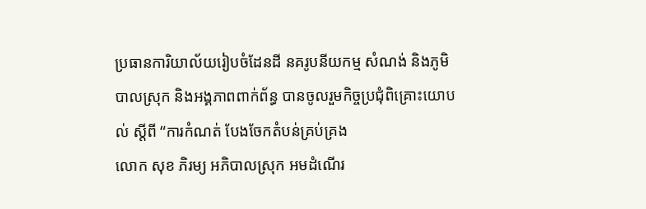ប្រធានការិយាល័យរៀបចំដែនដី នគរូបនីយកម្ម សំណង់ និងភូមិបាលស្រុក និងអង្គភាពពាក់ព័ន្ធ បានចូលរួមកិច្ចប្រជុំពិគ្រោះយោបល់ ស្ដីពី “ការកំណត់ បែងចែកតំបន់គ្រប់គ្រង
លោក សុខ ភិរម្យ អភិបាលស្រុក អមដំណើរ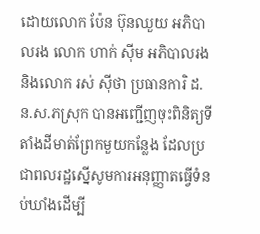ដោយលោក ប៉ែន ប៊ុនឈួយ អភិបាលរង លោក ហាក់ ស៊ីម អភិបាលរង និងលោក រស់ ស៊ីថា ប្រធានការិ ដ.ន.ស.ភស្រុក បានអញ្ជើញចុះពិនិត្យទីតាំងដីមាត់ព្រែកមួយកន្លែង ដែលប្រជាពលរដ្ឋស្នើសូមការអនុញ្ញាតធ្វើទំនប់ឃាំងដើម្បី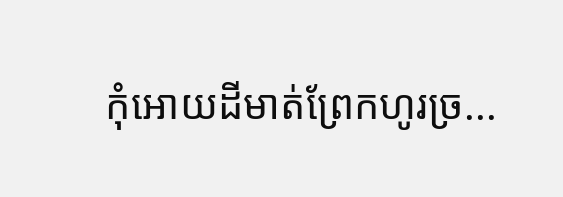កុំអោយដីមាត់ព្រែកហូរច្រ...